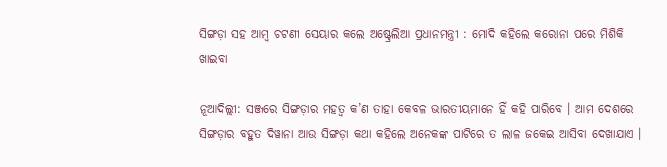ସିଙ୍ଗଡ଼ା ସହ ଆମ୍ବ ଚଟଣୀ ସେୟାର କଲେ ଅଷ୍ଟ୍ରେଲିଆ ପ୍ରଧାନମନ୍ତ୍ରୀ : ମୋଦି କହିଲେ କରୋନା ପରେ ମିଶିକି ଖାଇବା

ନୂଆଦିଲ୍ଲୀ: ସଞ୍ଜରେ ସିଙ୍ଗଡ଼ାର ମହତ୍ବ କ’ଣ ତାହା କେବଳ ଭାରତୀୟମାନେ ହିଁ କହି ପାରିବେ । ଆମ ଦେଶରେ ସିଙ୍ଗଡ଼ାର ବହୁତ ଦିୱାନା ଆଉ ସିଙ୍ଗଡ଼ା କଥା କହିଲେ ଅନେକଙ୍କ ପାଟିରେ ତ ଲାଳ ଜକେଇ ଆସିବା ଦେଖାଯାଏ ।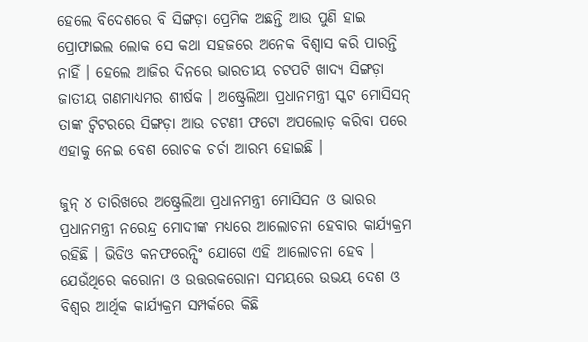ହେଲେ ବିଦେଶରେ ବି ସିଙ୍ଗଡ଼ା ପ୍ରେମିକ ଅଛନ୍ତି ଆଉ ପୁଣି ହାଇ ପ୍ରୋଫାଇଲ ଲୋକ ସେ କଥା ସହଜରେ ଅନେକ ବିଶ୍ବାସ କରି ପାରନ୍ତି ନାହିଁ । ହେଲେ ଆଜିର ଦିନରେ ଭାରତୀୟ ଚଟପଟି ଖାଦ୍ୟ ସିଙ୍ଗଡ଼ା ଜାତୀୟ ଗଣମାଧ୍ୟମର ଶୀର୍ଷକ । ଅଷ୍ଟ୍ରେଲିଆ ପ୍ରଧାନମନ୍ତ୍ରୀ ସ୍କଟ ମୋସିସନ୍ ତାଙ୍କ ଟ୍ବିଟରରେ ସିଙ୍ଗଡ଼ା ଆଉ ଚଟଣୀ ଫଟୋ ଅପଲୋଡ଼ କରିବା ପରେ ଏହାକୁ ନେଇ ବେଶ ରୋଚକ ଚର୍ଚା ଆରମ୍ଭ ହୋଇଛି ।

ଜୁନ୍ ୪ ତାରିଖରେ ଅଷ୍ଟ୍ରେଲିଆ ପ୍ରଧାନମନ୍ତ୍ରୀ ମୋସିସନ ଓ ଭାରର ପ୍ରଧାନମନ୍ତ୍ରୀ ନରେନ୍ଦ୍ର ମୋଦୀଙ୍କ ମଧ୍ୟରେ ଆଲୋଚନା ହେବାର କାର୍ଯ୍ୟକ୍ରମ ରହିଛି । ଭିଡିଓ କନଫରେନ୍ସିଂ ଯୋଗେ ଏହି ଆଲୋଚନା ହେବ । ଯେଉଁଥିରେ କରୋନା ଓ ଉତ୍ତରକରୋନା ସମୟରେ ଉଭୟ ଦେଶ ଓ ବିଶ୍ବର ଆର୍ଥିକ କାର୍ଯ୍ୟକ୍ରମ ସମ୍ପର୍କରେ କିଛି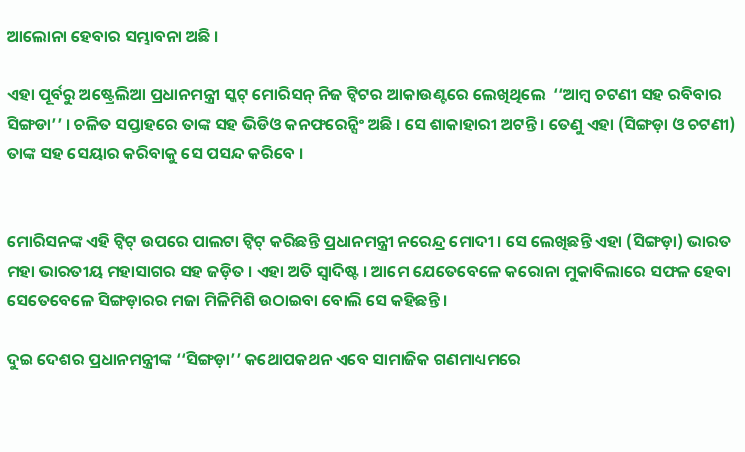ଆଲୋନା ହେବାର ସମ୍ଭାବନା ଅଛି ।

ଏହା ପୂର୍ବରୁ ଅଷ୍ଟ୍ରେଲିଆ ପ୍ରଧାନମନ୍ତ୍ରୀ ସ୍କଟ୍ ମୋରିସନ୍ ନିଜ ଟ୍ବିଟର ଆକାଉଣ୍ଟରେ ଲେଖିଥିଲେ  ‘‘ଆମ୍ବ ଚଟଣୀ ସହ ରବିବାର ସିଙ୍ଗଡା’’ । ଚଳିତ ସପ୍ତାହରେ ତାଙ୍କ ସହ ଭିଡିଓ କନଫରେନ୍ସିଂ ଅଛି । ସେ ଶାକାହାରୀ ଅଟନ୍ତି । ତେଣୁ ଏହା (ସିଙ୍ଗଡ଼ା ଓ ଚଟଣୀ) ତାଙ୍କ ସହ ସେୟାର କରିବାକୁ ସେ ପସନ୍ଦ କରିବେ ।


ମୋରିସନଙ୍କ ଏହି ଟ୍ବିଟ୍ ଉପରେ ପାଲଟା ଟ୍ବିଟ୍ କରିଛନ୍ତି ପ୍ରଧାନମନ୍ତ୍ରୀ ନରେନ୍ଦ୍ର ମୋଦୀ । ସେ ଲେଖିଛନ୍ତି ଏହା (ସିଙ୍ଗଡ଼ା) ଭାରତ ମହା ଭାରତୀୟ ମହାସାଗର ସହ ଜଡ଼ିତ । ଏହା ଅତି ସ୍ବାଦିଷ୍ଟ । ଆମେ ଯେତେବେଳେ କରୋନା ମୁକାବିଲାରେ ସଫଳ ହେବା ସେତେବେଳେ ସିଙ୍ଗଡ଼ାରର ମଜା ମିଳିମିଶି ଉଠାଇବା ବୋଲି ସେ କହିଛନ୍ତି ।

ଦୁଇ ଦେଶର ପ୍ରଧାନମନ୍ତ୍ରୀଙ୍କ ‘‘ସିଙ୍ଗଡ଼ା’’ କଥୋପକଥନ ଏବେ ସାମାଜିକ ଗଣମାଧ୍ୟମରେ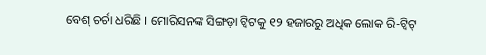ବେଶ୍ ଚର୍ଚା ଧରିଛି । ମୋରିସନଙ୍କ ସିଙ୍ଗଡ଼ା ଟ୍ବିଟକୁ ୧୨ ହଜାରରୁ ଅଧିକ ଲୋକ ରି-ଟ୍ବିଟ୍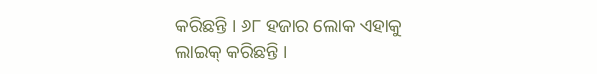କରିଛନ୍ତି । ୬୮ ହଜାର ଲୋକ ଏହାକୁ ଲାଇକ୍ କରିଛନ୍ତି ।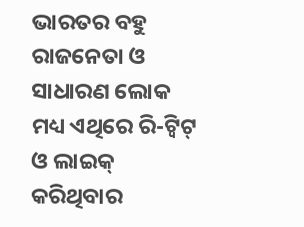ଭାରତର ବହୁ ରାଜନେତା ଓ ସାଧାରଣ ଲୋକ ମଧ୍ୟ ଏଥିରେ ରି-ଟ୍ବିଟ୍ ଓ ଲାଇକ୍ କରିଥିବାର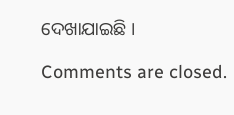ଦେଖାଯାଇଛି ।

Comments are closed.